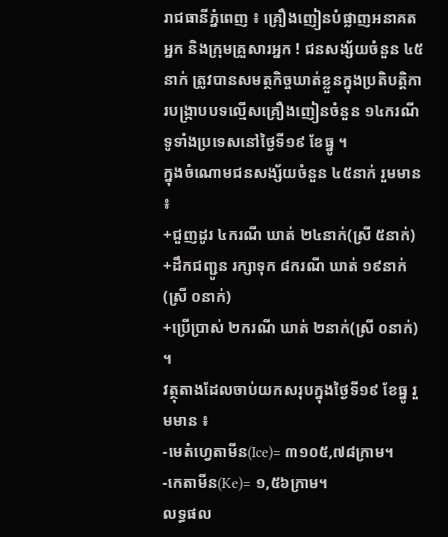រាជធានីភ្នំពេញ ៖ គ្រឿងញៀនបំផ្លាញអនាគតអ្នក និងក្រុមគ្រួសារអ្នក ! ជនសង្ស័យចំនួន ៤៥នាក់ ត្រូវបានសមត្ថកិច្ចឃាត់ខ្លួនក្នុងប្រតិបត្តិការបង្ក្រាបបទល្មើសគ្រឿងញៀនចំនួន ១៤ករណី ទូទាំងប្រទេសនៅថ្ងៃទី១៩ ខែធ្នូ ។
ក្នុងចំណោមជនសង្ស័យចំនួន ៤៥នាក់ រួមមាន ៖
+ជួញដូរ ៤ករណី ឃាត់ ២៤នាក់(ស្រី ៥នាក់)
+ដឹកជញ្ជូន រក្សាទុក ៨ករណី ឃាត់ ១៩នាក់(ស្រី ០នាក់)
+ប្រើប្រាស់ ២ករណី ឃាត់ ២នាក់(ស្រី ០នាក់) ។
វត្ថុតាងដែលចាប់យកសរុបក្នុងថ្ងៃទី១៩ ខែធ្នូ រួមមាន ៖
-មេតំហ្វេតាមីន(Ice)= ៣១០៥,៧៨ក្រាម។
-កេតាមីន(Ke)= ១,៥៦ក្រាម។
លទ្ធផល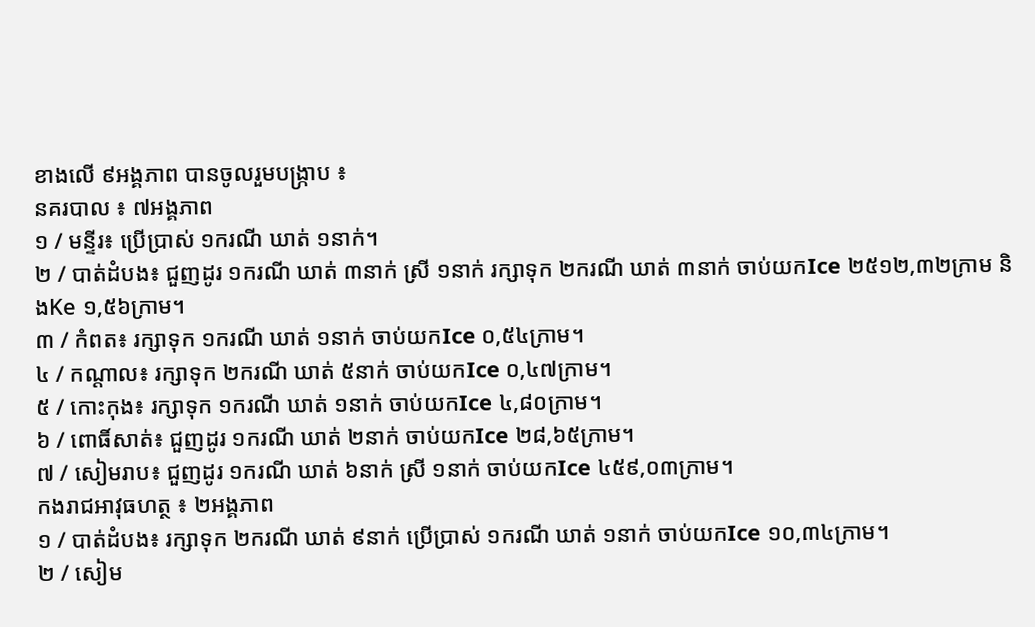ខាងលើ ៩អង្គភាព បានចូលរួមបង្ក្រាប ៖
នគរបាល ៖ ៧អង្គភាព
១ / មន្ទីរ៖ ប្រើប្រាស់ ១ករណី ឃាត់ ១នាក់។
២ / បាត់ដំបង៖ ជួញដូរ ១ករណី ឃាត់ ៣នាក់ ស្រី ១នាក់ រក្សាទុក ២ករណី ឃាត់ ៣នាក់ ចាប់យកIce ២៥១២,៣២ក្រាម និងKe ១,៥៦ក្រាម។
៣ / កំពត៖ រក្សាទុក ១ករណី ឃាត់ ១នាក់ ចាប់យកIce ០,៥៤ក្រាម។
៤ / កណ្តាល៖ រក្សាទុក ២ករណី ឃាត់ ៥នាក់ ចាប់យកIce ០,៤៧ក្រាម។
៥ / កោះកុង៖ រក្សាទុក ១ករណី ឃាត់ ១នាក់ ចាប់យកIce ៤,៨០ក្រាម។
៦ / ពោធិ៍សាត់៖ ជួញដូរ ១ករណី ឃាត់ ២នាក់ ចាប់យកIce ២៨,៦៥ក្រាម។
៧ / សៀមរាប៖ ជួញដូរ ១ករណី ឃាត់ ៦នាក់ ស្រី ១នាក់ ចាប់យកIce ៤៥៩,០៣ក្រាម។
កងរាជអាវុធហត្ថ ៖ ២អង្គភាព
១ / បាត់ដំបង៖ រក្សាទុក ២ករណី ឃាត់ ៩នាក់ ប្រើប្រាស់ ១ករណី ឃាត់ ១នាក់ ចាប់យកIce ១០,៣៤ក្រាម។
២ / សៀម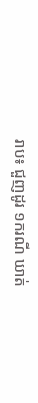រាប៖ ជួញដូរ ១ករណី ឃាត់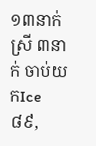១៣នាក់ ស្រី ៣នាក់ ចាប់យកIce ៨៩,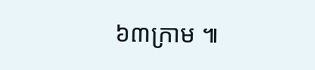៦៣ក្រាម ៕